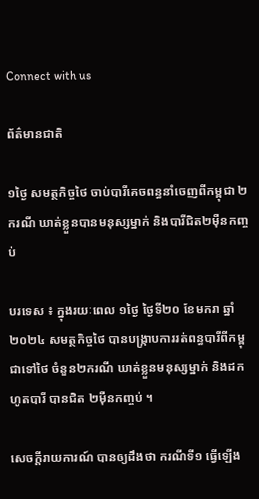Connect with us

ព័ត៌មានជាតិ

១ថ្ងៃ សមត្ថកិច្ចថៃ ចាប់បារីគេចពន្ធនាំចេញពីកម្ពុជា ២ករណី ឃាត់ខ្លួនបានមនុស្សម្នាក់ និងបារីជិត២ម៉ឺនកញ្ចប់

បរទេស ៖ ក្នុងរយៈពេល ១ថ្ងៃ ថ្ងៃទី២០ ខែមករា ឆ្នាំ២០២៤ សមត្ថកិច្ចថៃ បានបង្ក្រាបការរត់ពន្ធបារីពីកម្ពុជាទៅថៃ ចំនួន២ករណី ឃាត់ខ្លួនមនុស្សម្នាក់ និងដកហូតបារី បានជិត ២ម៉ឺនកញ្ចប់ ។

សេចក្តីរាយការណ៍ បានឲ្យដឹងថា ករណីទី១ ធ្វើឡើង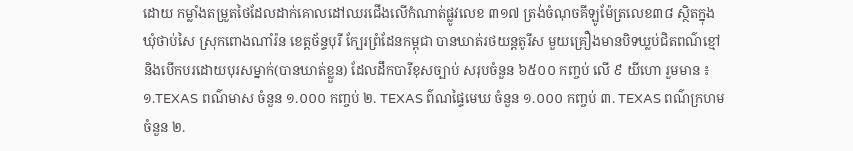ដោយ កម្លាំងតម្រួតថៃដែលដាក់គោលដៅឈរជើងលើកំណាត់ផ្លូវលេខ ៣១៧ ត្រង់ចំណុចគីឡូម៉ែត្រលេខ៣៨ ស្ថិតក្នុង ឃុំថាប់សៃ ស្រុកពោងណាំរ៉ន ខេត្តច័ន្ទបុរី ក្បែរព្រំដែនកម្ពុជា បានឃាត់រថយន្តតូរីស មួយគ្រឿងមានបិទឃ្លប់ជិតពណ៌ខ្មៅ និងបើកបរដោយបុរសម្នាក់(បានឃាត់ខ្លួន) ដែលដឹកបារីខុសច្បាប់ សរុបចំនួន ៦៥០០ កញ្ចប់ លើ ៩ យីហោ រួមមាន ៖  ១.TEXAS ពណ៌មាស ចំនួន ១.០០០ កញ្ចប់ ២. TEXAS ព៌ណផ្ទៃមេឃ ចំនួន ១.០០០ កញ្ចប់ ៣. TEXAS ពណ៌ក្រហម ចំនួន ២.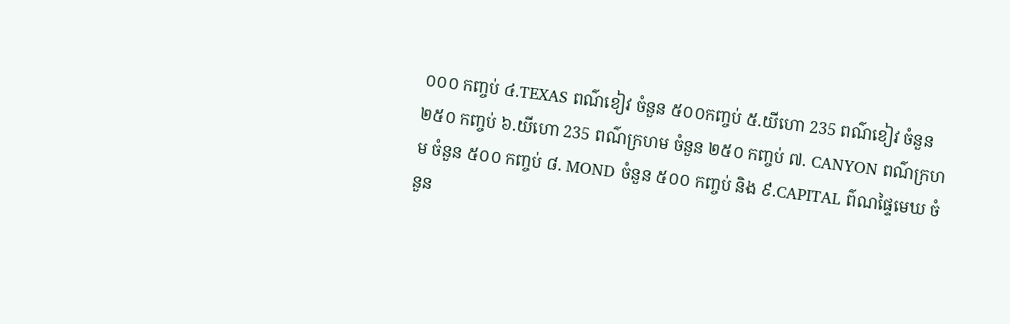០០០ កញ្ចប់ ៤.TEXAS ពណ៌ខៀវ ចំនួន ៥០០កញ្ចប់ ៥.យីហោ 235 ពណ៌ខៀវ ចំនួន ២៥០ កញ្ចប់ ៦.យីហោ 235 ពណ៌ក្រហម ចំនួន ២៥០ កញ្ចប់ ៧. CANYON ពណ៌ក្រហម ចំនួន ៥០០ កញ្ចប់ ៨. MOND ចំនួន ៥០០ កញ្ចប់ និង ៩.CAPITAL ព៌ណផ្ទៃមេឃ ចំនួន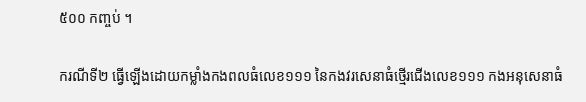៥០០ កញ្ចប់ ។

ករណីទី២ ធ្វើឡើងដោយកម្លាំងកងពលធំលេខ១១១ នៃកងវរសេនាធំថ្មើរជើងលេខ១១១ កងអនុសេនាធំ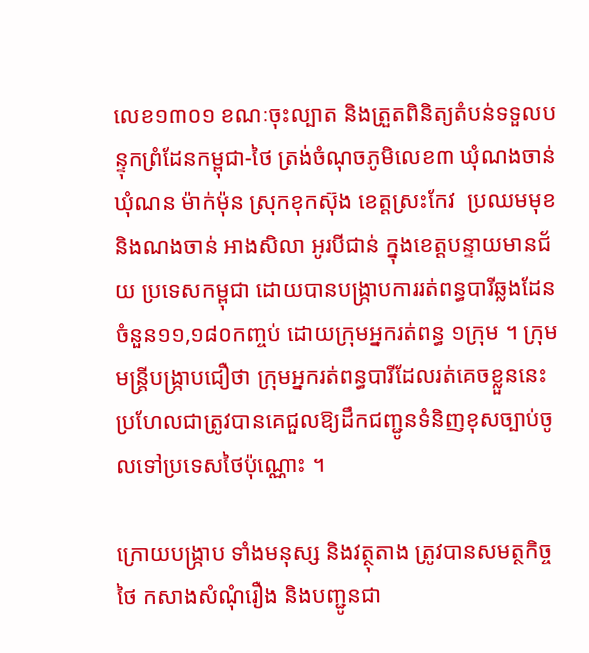លេខ១៣០១ ខណៈចុះល្បាត និងត្រួតពិនិត្យតំបន់ទទួលបន្ទុកព្រំដែនកម្ពុជា-ថៃ ត្រង់ចំណុចភូមិលេខ៣ ឃុំណងចាន់ ឃុំណន ម៉ាក់ម៉ុន ស្រុកខុកស៊ុង ខេត្តស្រះកែវ  ប្រឈមមុខនិងណងចាន់ អាងសិលា អូរបីជាន់ ក្នុងខេត្តបន្ទាយមានជ័យ ប្រទេសកម្ពុជា ដោយបានបង្រ្កាបការរត់ពន្ធបារីឆ្លងដែន ចំនួន១១,១៨០កញ្ចប់ ដោយក្រុមអ្នករត់ពន្ធ ១ក្រុម ។ ក្រុមមន្ត្រីបង្ក្រាបជឿថា ក្រុមអ្នករត់ពន្ធបារីដែលរត់គេចខ្លួននេះ ប្រហែលជាត្រូវបានគេជួលឱ្យដឹកជញ្ជូនទំនិញខុសច្បាប់ចូលទៅប្រទេសថៃប៉ុណ្ណោះ ។

ក្រោយបង្ក្រាប ទាំងមនុស្ស និងវត្ថុតាង ត្រូវបានសមត្ថកិច្ចថៃ កសាងសំណុំរឿង និងបញ្ជូនជា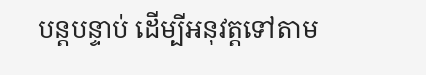បន្តបន្ទាប់ ដើម្បីអនុវត្តទៅតាម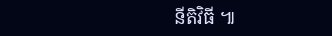នីតិវិធី ៕